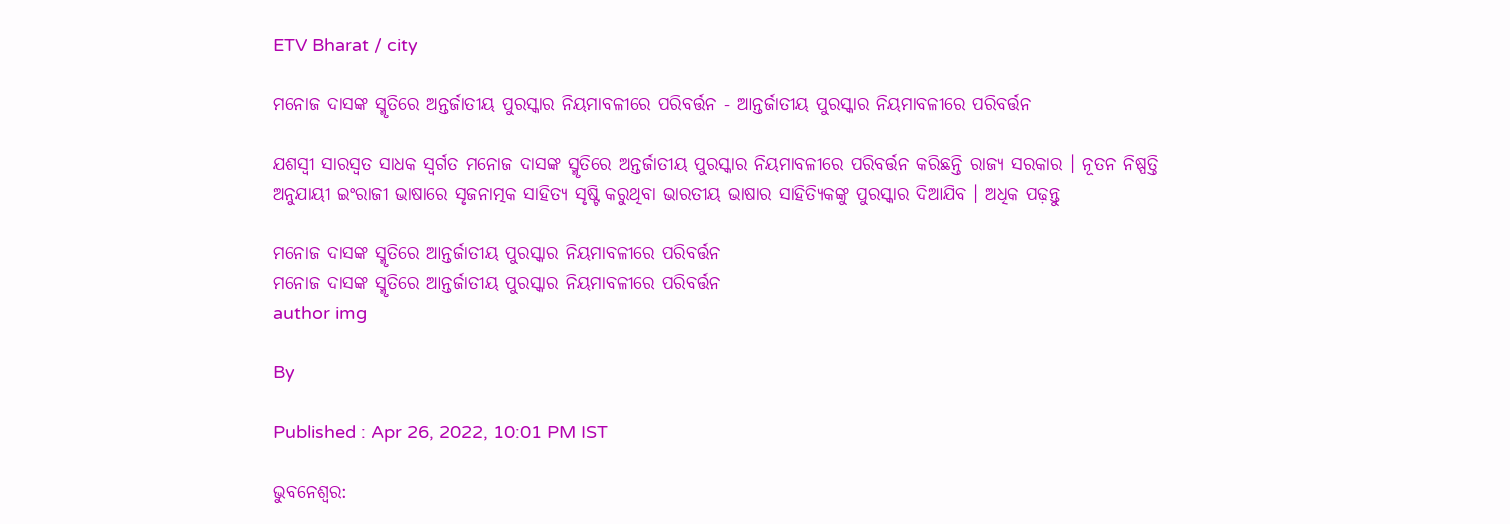ETV Bharat / city

ମନୋଜ ଦାସଙ୍କ ସ୍ମୃତିରେ ଅନ୍ତର୍ଜାତୀୟ ପୁରସ୍କାର ନିୟମାବଳୀରେ ପରିବର୍ତ୍ତନ - ଆନ୍ତର୍ଜାତୀୟ ପୁରସ୍କାର ନିୟମାବଳୀରେ ପରିବର୍ତ୍ତନ

ଯଶସ୍ବୀ ସାରସ୍ବତ ସାଧକ ସ୍ବର୍ଗତ ମନୋଜ ଦାସଙ୍କ ସ୍ମୃତିରେ ଅନ୍ତର୍ଜାତୀୟ ପୁରସ୍କାର ନିୟମାବଳୀରେ ପରିବର୍ତ୍ତନ କରିଛନ୍ତି ରାଜ୍ୟ ସରକାର । ନୂତନ ନିଷ୍ପତ୍ତି ଅନୁଯାୟୀ ଇଂରାଜୀ ଭାଷାରେ ସୃଜନାତ୍ମକ ସାହିତ୍ୟ ସୃଷ୍ଟି କରୁଥିବା ଭାରତୀୟ ଭାଷାର ସାହିତ୍ୟିକଙ୍କୁ ପୁରସ୍କାର ଦିଆଯିବ । ଅଧିକ ପଢ଼ନ୍ତୁ

ମନୋଜ ଦାସଙ୍କ ସ୍ମୃତିରେ ଆନ୍ତର୍ଜାତୀୟ ପୁରସ୍କାର ନିୟମାବଳୀରେ ପରିବର୍ତ୍ତନ
ମନୋଜ ଦାସଙ୍କ ସ୍ମୃତିରେ ଆନ୍ତର୍ଜାତୀୟ ପୁରସ୍କାର ନିୟମାବଳୀରେ ପରିବର୍ତ୍ତନ
author img

By

Published : Apr 26, 2022, 10:01 PM IST

ଭୁବନେଶ୍ବର: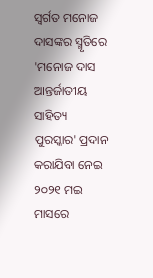ସ୍ବର୍ଗତ ମନୋଜ ଦାସଙ୍କର ସ୍ମୃତିରେ 'ମନୋଜ ଦାସ ଆନ୍ତର୍ଜାତୀୟ ସାହିତ୍ୟ ପୁରସ୍କାର' ପ୍ରଦାନ କରାଯିବା ନେଇ ୨୦୨୧ ମଇ ମାସରେ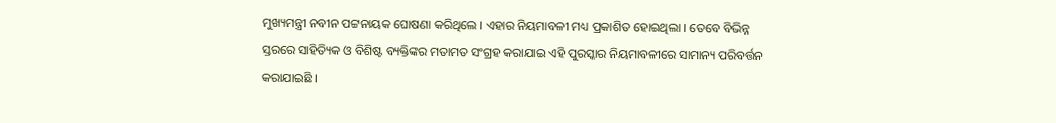ମୁଖ୍ୟମନ୍ତ୍ରୀ ନବୀନ ପଟ୍ଟନାୟକ ଘୋଷଣା କରିଥିଲେ । ଏହାର ନିୟମାବଳୀ ମଧ୍ୟ ପ୍ରକାଶିତ ହୋଇଥିଲା । ତେବେ ବିଭିନ୍ନ ସ୍ତରରେ ସାହିତ୍ୟିକ ଓ ବିଶିଷ୍ଟ ବ୍ୟକ୍ତିଙ୍କର ମତାମତ ସଂଗ୍ରହ କରାଯାଇ ଏହି ପୁରସ୍କାର ନିୟମାବଳୀରେ ସାମାନ୍ୟ ପରିବର୍ତ୍ତନ କରାଯାଇଛି ।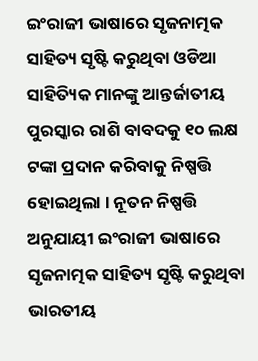ଇଂରାଜୀ ଭାଷାରେ ସୃଜନାତ୍ମକ ସାହିତ୍ୟ ସୃଷ୍ଟି କରୁଥିବା ଓଡିଆ ସାହିତ୍ୟିକ ମାନଙ୍କୁ ଆନ୍ତର୍ଜାତୀୟ ପୁରସ୍କାର ରାଶି ବାବଦକୁ ୧୦ ଲକ୍ଷ ଟଙ୍କା ପ୍ରଦାନ କରିବାକୁ ନିଷ୍ପତ୍ତି ହୋଇଥିଲା । ନୂତନ ନିଷ୍ପତ୍ତି ଅନୁଯାୟୀ ଇଂରାଜୀ ଭାଷାରେ ସୃଜନାତ୍ମକ ସାହିତ୍ୟ ସୃଷ୍ଟି କରୁଥିବା ଭାରତୀୟ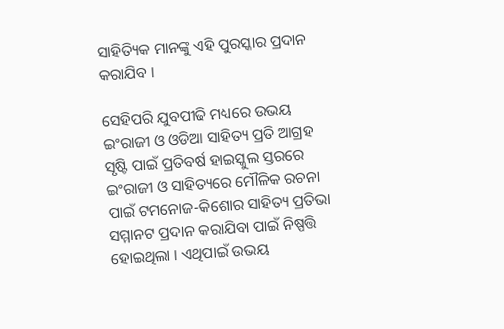ସାହିତ୍ୟିକ ମାନଙ୍କୁ ଏହି ପୁରସ୍କାର ପ୍ରଦାନ କରାଯିବ ।

ସେହିପରି ଯୁବପୀଢି ମଧ୍ୟରେ ଉଭୟ ଇଂରାଜୀ ଓ ଓଡିଆ ସାହିତ୍ୟ ପ୍ରତି ଆଗ୍ରହ ସୃଷ୍ଟି ପାଇଁ ପ୍ରତିବର୍ଷ ହାଇସ୍କୁଲ ସ୍ତରରେ ଇଂରାଜୀ ଓ ସାହିତ୍ୟରେ ମୌଳିକ ରଚନା ପାଇଁ ଟମନୋଜ-କିଶୋର ସାହିତ୍ୟ ପ୍ରତିଭା ସମ୍ମାନଟ ପ୍ରଦାନ କରାଯିବା ପାଇଁ ନିଷ୍ପତ୍ତି ହୋଇଥିଲା । ଏଥିପାଇଁ ଉଭୟ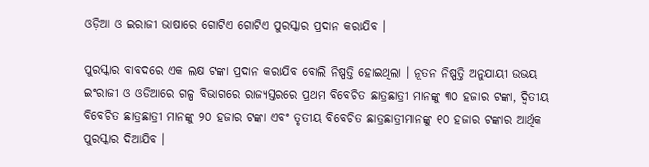ଓଡ଼ିଆ ଓ ଇରାଜୀ ଭାଷାରେ ଗୋଟିଏ ଗୋଟିଏ ପୁରସ୍କାର ପ୍ରଦାନ କରାଯିବ ।

ପୁରସ୍କାର ବାବଦରେ ଏକ ଲକ୍ଷ ଟଙ୍କା ପ୍ରଦାନ କରାଯିବ ବୋଲି ନିଷ୍ପତ୍ତି ହୋଇଥିଲା । ନୂତନ ନିଷ୍ପତ୍ତି ଅନୁଯାୟୀ ଉଭୟ ଇଂରାଜୀ ଓ ଓଡିଆରେ ଗଳ୍ପ ବିଭାଗରେ ରାଜ୍ୟସ୍ତରରେ ପ୍ରଥମ ବିବେଚିତ ଛାତ୍ରଛାତ୍ରୀ ମାନଙ୍କୁ ୩୦ ହଜାର ଟଙ୍କା, ଦ୍ବିତୀୟ ବିବେଚିତ ଛାତ୍ରଛାତ୍ରୀ ମାନଙ୍କୁ ୨୦ ହଜାର ଟଙ୍କା ଏବଂ ତୃତୀୟ ବିବେଚିତ ଛାତ୍ରଛାତ୍ରୀମାନଙ୍କୁ ୧୦ ହଜାର ଟଙ୍କାର ଆର୍ଥିକ ପୁରସ୍କାର ଦିଆଯିବ ।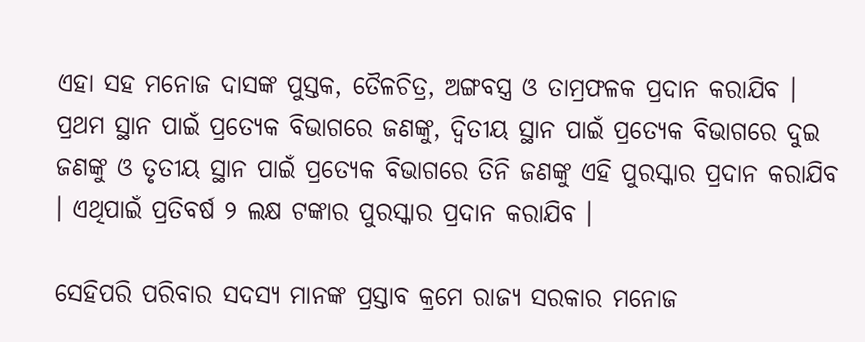ଏହା ସହ ମନୋଜ ଦାସଙ୍କ ପୁସ୍ତକ, ତୈଳଚିତ୍ର, ଅଙ୍ଗବସ୍ତ୍ର ଓ ତାମ୍ରଫଳକ ପ୍ରଦାନ କରାଯିବ । ପ୍ରଥମ ସ୍ଥାନ ପାଇଁ ପ୍ରତ୍ୟେକ ବିଭାଗରେ ଜଣଙ୍କୁ, ଦ୍ବିତୀୟ ସ୍ଥାନ ପାଇଁ ପ୍ରତ୍ୟେକ ବିଭାଗରେ ଦୁଇ ଜଣଙ୍କୁ ଓ ତୃତୀୟ ସ୍ଥାନ ପାଇଁ ପ୍ରତ୍ୟେକ ବିଭାଗରେ ତିନି ଜଣଙ୍କୁ ଏହି ପୁରସ୍କାର ପ୍ରଦାନ କରାଯିବ । ଏଥିପାଇଁ ପ୍ରତିବର୍ଷ ୨ ଲକ୍ଷ ଟଙ୍କାର ପୁରସ୍କାର ପ୍ରଦାନ କରାଯିବ ।

ସେହିପରି ପରିବାର ସଦସ୍ୟ ମାନଙ୍କ ପ୍ରସ୍ତାବ କ୍ରମେ ରାଜ୍ୟ ସରକାର ମନୋଜ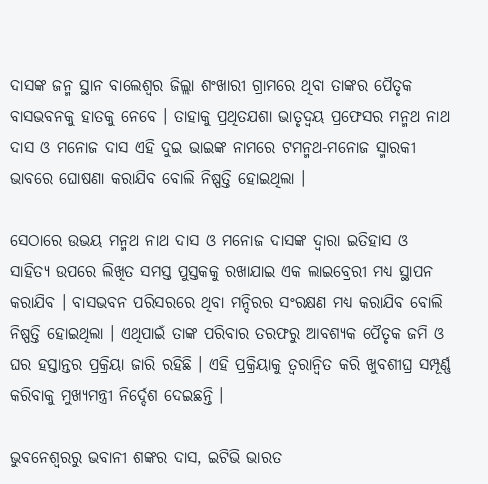ଦାସଙ୍କ ଜନ୍ମ ସ୍ଥାନ ବାଲେଶ୍ବର ଜିଲ୍ଲା ଶଂଖାରୀ ଗ୍ରାମରେ ଥିବା ତାଙ୍କର ପୈତୃକ ବାସଭବନକୁ ହାତକୁ ନେବେ । ତାହାକୁ ପ୍ରଥିତଯଶା ଭାତୃଦ୍ବୟ ପ୍ରଫେସର ମନ୍ମଥ ନାଥ ଦାସ ଓ ମନୋଜ ଦାସ ଏହି ଦୁଇ ଭାଇଙ୍କ ନାମରେ ଟମନ୍ମଥ-ମନୋଜ ସ୍ମାରକୀ ଭାବରେ ଘୋଷଣା କରାଯିବ ବୋଲି ନିଷ୍ପତ୍ତି ହୋଇଥିଲା ।

ସେଠାରେ ଉଭୟ ମନ୍ମଥ ନାଥ ଦାସ ଓ ମନୋଜ ଦାସଙ୍କ ଦ୍ବାରା ଇତିହାସ ଓ ସାହିତ୍ୟ ଉପରେ ଲିଖିତ ସମସ୍ତ ପୁସ୍ତକକୁ ରଖାଯାଇ ଏକ ଲାଇବ୍ରେରୀ ମଧ୍ୟ ସ୍ଥାପନ କରାଯିବ । ବାସଭବନ ପରିସରରେ ଥିବା ମନ୍ଦିରର ସଂରକ୍ଷଣ ମଧ୍ୟ କରାଯିବ ବୋଲି ନିଷ୍ପତ୍ତି ହୋଇଥିଲା । ଏଥିପାଇଁ ତାଙ୍କ ପରିବାର ତରଫରୁ ଆବଶ୍ୟକ ପୈତୃକ ଜମି ଓ ଘର ହସ୍ତାନ୍ତର ପ୍ରକ୍ରିୟା ଜାରି ରହିଛି । ଏହି ପ୍ରକ୍ରିୟାକୁ ତ୍ବରାନ୍ବିତ କରି ଖୁବଶୀଘ୍ର ସମ୍ପୂର୍ଣ୍ଣ କରିବାକୁ ମୁଖ୍ୟମନ୍ତ୍ରୀ ନିର୍ଦ୍ଦେଶ ଦେଇଛନ୍ତି ।

ଭୁବନେଶ୍ବରରୁ ଭବାନୀ ଶଙ୍କର ଦାସ, ଇଟିଭି ଭାରତ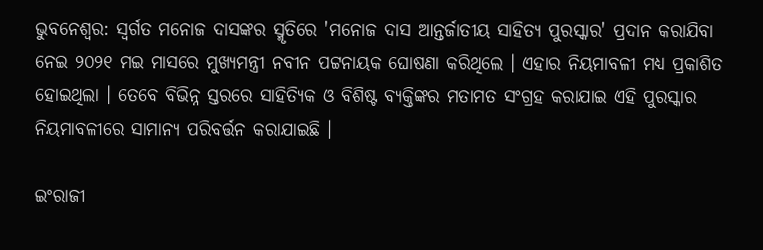ଭୁବନେଶ୍ବର: ସ୍ବର୍ଗତ ମନୋଜ ଦାସଙ୍କର ସ୍ମୃତିରେ 'ମନୋଜ ଦାସ ଆନ୍ତର୍ଜାତୀୟ ସାହିତ୍ୟ ପୁରସ୍କାର' ପ୍ରଦାନ କରାଯିବା ନେଇ ୨୦୨୧ ମଇ ମାସରେ ମୁଖ୍ୟମନ୍ତ୍ରୀ ନବୀନ ପଟ୍ଟନାୟକ ଘୋଷଣା କରିଥିଲେ । ଏହାର ନିୟମାବଳୀ ମଧ୍ୟ ପ୍ରକାଶିତ ହୋଇଥିଲା । ତେବେ ବିଭିନ୍ନ ସ୍ତରରେ ସାହିତ୍ୟିକ ଓ ବିଶିଷ୍ଟ ବ୍ୟକ୍ତିଙ୍କର ମତାମତ ସଂଗ୍ରହ କରାଯାଇ ଏହି ପୁରସ୍କାର ନିୟମାବଳୀରେ ସାମାନ୍ୟ ପରିବର୍ତ୍ତନ କରାଯାଇଛି ।

ଇଂରାଜୀ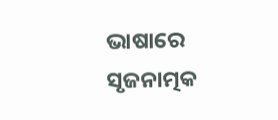ଭାଷାରେ ସୃଜନାତ୍ମକ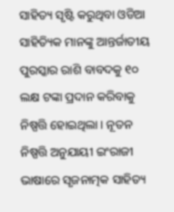ସାହିତ୍ୟ ସୃଷ୍ଟି କରୁଥିବା ଓଡିଆ ସାହିତ୍ୟିକ ମାନଙ୍କୁ ଆନ୍ତର୍ଜାତୀୟ ପୁରସ୍କାର ରାଶି ବାବଦକୁ ୧୦ ଲକ୍ଷ ଟଙ୍କା ପ୍ରଦାନ କରିବାକୁ ନିଷ୍ପତ୍ତି ହୋଇଥିଲା । ନୂତନ ନିଷ୍ପତ୍ତି ଅନୁଯାୟୀ ଇଂରାଜୀ ଭାଷାରେ ସୃଜନାତ୍ମକ ସାହିତ୍ୟ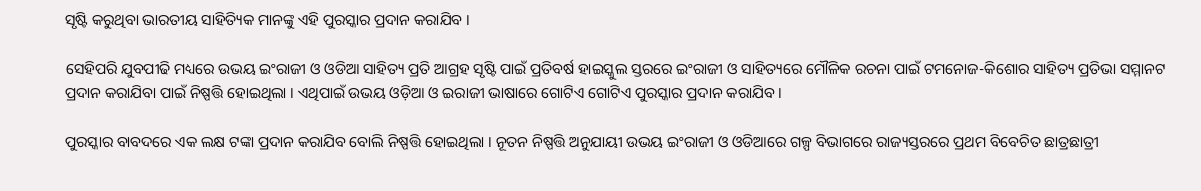ସୃଷ୍ଟି କରୁଥିବା ଭାରତୀୟ ସାହିତ୍ୟିକ ମାନଙ୍କୁ ଏହି ପୁରସ୍କାର ପ୍ରଦାନ କରାଯିବ ।

ସେହିପରି ଯୁବପୀଢି ମଧ୍ୟରେ ଉଭୟ ଇଂରାଜୀ ଓ ଓଡିଆ ସାହିତ୍ୟ ପ୍ରତି ଆଗ୍ରହ ସୃଷ୍ଟି ପାଇଁ ପ୍ରତିବର୍ଷ ହାଇସ୍କୁଲ ସ୍ତରରେ ଇଂରାଜୀ ଓ ସାହିତ୍ୟରେ ମୌଳିକ ରଚନା ପାଇଁ ଟମନୋଜ-କିଶୋର ସାହିତ୍ୟ ପ୍ରତିଭା ସମ୍ମାନଟ ପ୍ରଦାନ କରାଯିବା ପାଇଁ ନିଷ୍ପତ୍ତି ହୋଇଥିଲା । ଏଥିପାଇଁ ଉଭୟ ଓଡ଼ିଆ ଓ ଇରାଜୀ ଭାଷାରେ ଗୋଟିଏ ଗୋଟିଏ ପୁରସ୍କାର ପ୍ରଦାନ କରାଯିବ ।

ପୁରସ୍କାର ବାବଦରେ ଏକ ଲକ୍ଷ ଟଙ୍କା ପ୍ରଦାନ କରାଯିବ ବୋଲି ନିଷ୍ପତ୍ତି ହୋଇଥିଲା । ନୂତନ ନିଷ୍ପତ୍ତି ଅନୁଯାୟୀ ଉଭୟ ଇଂରାଜୀ ଓ ଓଡିଆରେ ଗଳ୍ପ ବିଭାଗରେ ରାଜ୍ୟସ୍ତରରେ ପ୍ରଥମ ବିବେଚିତ ଛାତ୍ରଛାତ୍ରୀ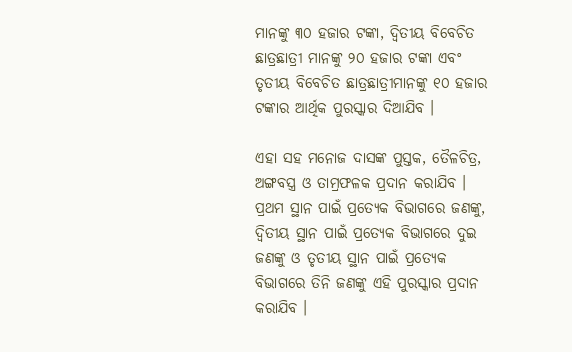ମାନଙ୍କୁ ୩୦ ହଜାର ଟଙ୍କା, ଦ୍ବିତୀୟ ବିବେଚିତ ଛାତ୍ରଛାତ୍ରୀ ମାନଙ୍କୁ ୨୦ ହଜାର ଟଙ୍କା ଏବଂ ତୃତୀୟ ବିବେଚିତ ଛାତ୍ରଛାତ୍ରୀମାନଙ୍କୁ ୧୦ ହଜାର ଟଙ୍କାର ଆର୍ଥିକ ପୁରସ୍କାର ଦିଆଯିବ ।

ଏହା ସହ ମନୋଜ ଦାସଙ୍କ ପୁସ୍ତକ, ତୈଳଚିତ୍ର, ଅଙ୍ଗବସ୍ତ୍ର ଓ ତାମ୍ରଫଳକ ପ୍ରଦାନ କରାଯିବ । ପ୍ରଥମ ସ୍ଥାନ ପାଇଁ ପ୍ରତ୍ୟେକ ବିଭାଗରେ ଜଣଙ୍କୁ, ଦ୍ବିତୀୟ ସ୍ଥାନ ପାଇଁ ପ୍ରତ୍ୟେକ ବିଭାଗରେ ଦୁଇ ଜଣଙ୍କୁ ଓ ତୃତୀୟ ସ୍ଥାନ ପାଇଁ ପ୍ରତ୍ୟେକ ବିଭାଗରେ ତିନି ଜଣଙ୍କୁ ଏହି ପୁରସ୍କାର ପ୍ରଦାନ କରାଯିବ ।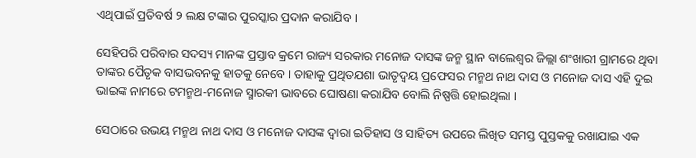ଏଥିପାଇଁ ପ୍ରତିବର୍ଷ ୨ ଲକ୍ଷ ଟଙ୍କାର ପୁରସ୍କାର ପ୍ରଦାନ କରାଯିବ ।

ସେହିପରି ପରିବାର ସଦସ୍ୟ ମାନଙ୍କ ପ୍ରସ୍ତାବ କ୍ରମେ ରାଜ୍ୟ ସରକାର ମନୋଜ ଦାସଙ୍କ ଜନ୍ମ ସ୍ଥାନ ବାଲେଶ୍ବର ଜିଲ୍ଲା ଶଂଖାରୀ ଗ୍ରାମରେ ଥିବା ତାଙ୍କର ପୈତୃକ ବାସଭବନକୁ ହାତକୁ ନେବେ । ତାହାକୁ ପ୍ରଥିତଯଶା ଭାତୃଦ୍ବୟ ପ୍ରଫେସର ମନ୍ମଥ ନାଥ ଦାସ ଓ ମନୋଜ ଦାସ ଏହି ଦୁଇ ଭାଇଙ୍କ ନାମରେ ଟମନ୍ମଥ-ମନୋଜ ସ୍ମାରକୀ ଭାବରେ ଘୋଷଣା କରାଯିବ ବୋଲି ନିଷ୍ପତ୍ତି ହୋଇଥିଲା ।

ସେଠାରେ ଉଭୟ ମନ୍ମଥ ନାଥ ଦାସ ଓ ମନୋଜ ଦାସଙ୍କ ଦ୍ବାରା ଇତିହାସ ଓ ସାହିତ୍ୟ ଉପରେ ଲିଖିତ ସମସ୍ତ ପୁସ୍ତକକୁ ରଖାଯାଇ ଏକ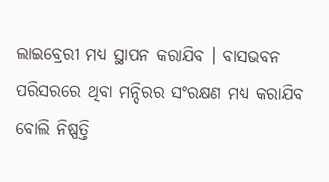ଲାଇବ୍ରେରୀ ମଧ୍ୟ ସ୍ଥାପନ କରାଯିବ । ବାସଭବନ ପରିସରରେ ଥିବା ମନ୍ଦିରର ସଂରକ୍ଷଣ ମଧ୍ୟ କରାଯିବ ବୋଲି ନିଷ୍ପତ୍ତି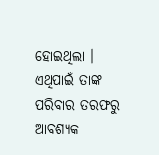ହୋଇଥିଲା । ଏଥିପାଇଁ ତାଙ୍କ ପରିବାର ତରଫରୁ ଆବଶ୍ୟକ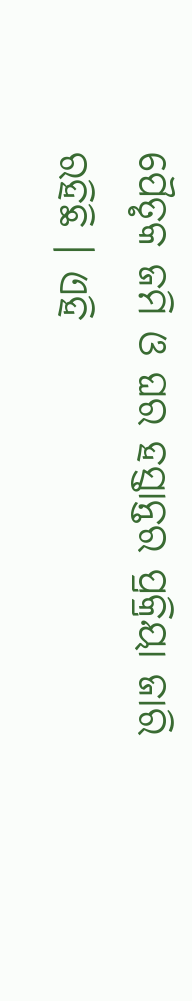ପୈତୃକ ଜମି ଓ ଘର ହସ୍ତାନ୍ତର ପ୍ରକ୍ରିୟା ଜାରି ରହିଛି । ଏହି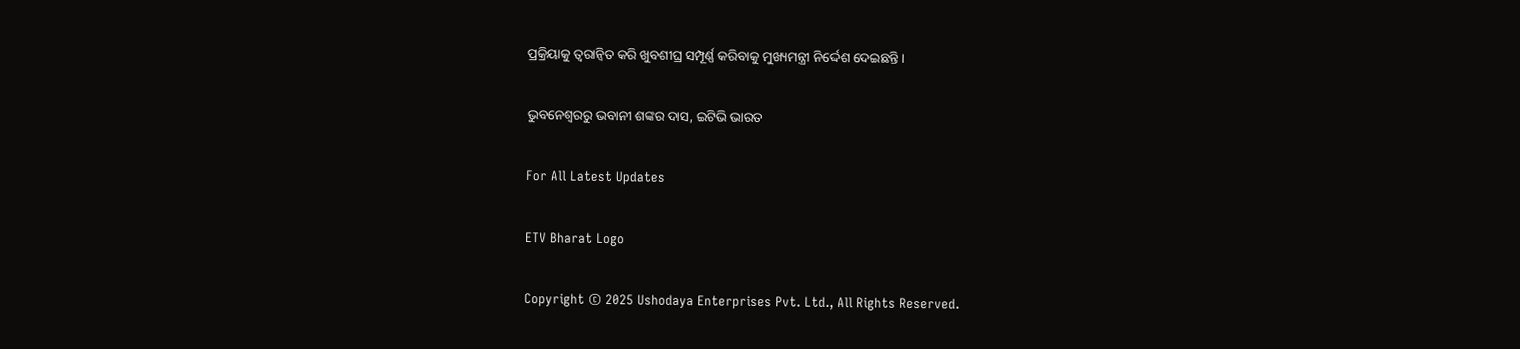ପ୍ରକ୍ରିୟାକୁ ତ୍ବରାନ୍ବିତ କରି ଖୁବଶୀଘ୍ର ସମ୍ପୂର୍ଣ୍ଣ କରିବାକୁ ମୁଖ୍ୟମନ୍ତ୍ରୀ ନିର୍ଦ୍ଦେଶ ଦେଇଛନ୍ତି ।

ଭୁବନେଶ୍ବରରୁ ଭବାନୀ ଶଙ୍କର ଦାସ, ଇଟିଭି ଭାରତ

For All Latest Updates

ETV Bharat Logo

Copyright © 2025 Ushodaya Enterprises Pvt. Ltd., All Rights Reserved.